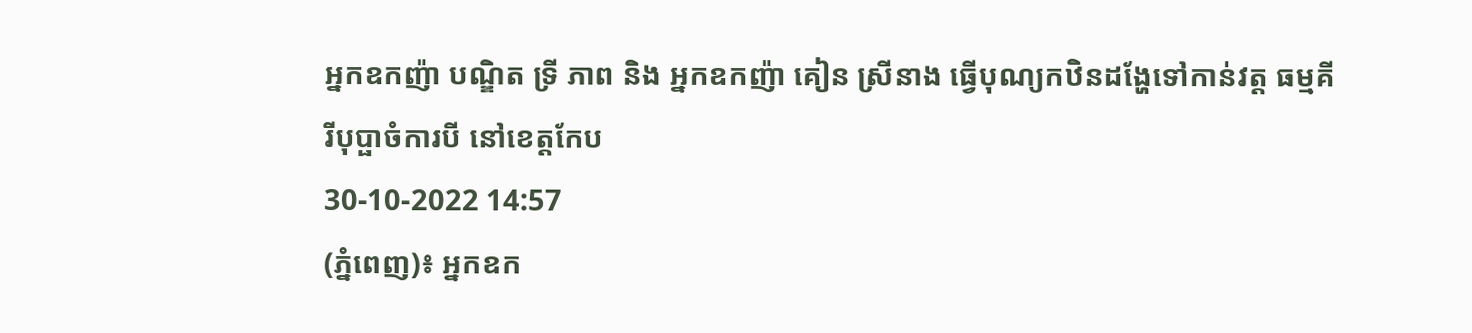អ្នកឧកញ៉ា បណ្ឌិត ទ្រី ភាព និង អ្នកឧកញ៉ា គៀន ស្រីនាង ធ្វើបុណ្យកឋិនដង្ហែទៅកាន់វត្ត ធម្មគីរីបុប្ផាចំការបី នៅខេត្តកែប
30-10-2022 14:57
(ភ្នំពេញ)៖ អ្នកឧក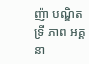ញ៉ា បណ្ឌិត ទ្រី ភាព អគ្គនា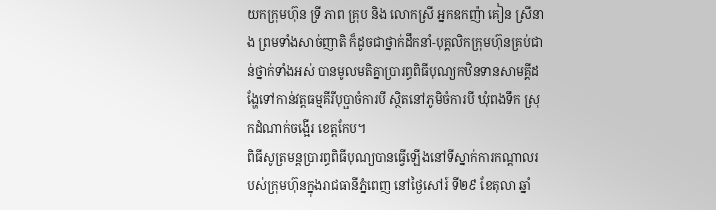យកក្រុមហ៊ុន ទ្រី ភាព គ្រុប និង លោកស្រី អ្នកឧកញ៉ា គៀន ស្រីនាង ព្រមទាំងសាច់ញាតិ ក៏ដូចជាថ្នាក់ដឹកនាំ-បុគ្គលិកក្រុមហ៊ុនគ្រប់ជាន់ថ្នាក់ទាំងអស់ បានមូលមតិគ្នាប្រារព្ធពិធីបុណ្យកឋិនទានសាមគ្គីដង្ហែទៅកាន់វត្តធម្មគីរីបុប្ផាចំការបី ស្ថិតនៅភូមិចំការបី ឃុំពងទឹក ស្រុកដំណាក់ចង្អើរ ខេត្តកែប។
ពិធីសូត្រមន្តប្រារព្ធពិធីបុណ្យបានធ្វើឡើងនៅទីស្នាក់ការកណ្ដាលរបស់ក្រុមហ៊ុនក្នុងរាជធានីភ្នំពេញ នៅថ្ងៃសៅរ៍ ទី២៩ ខែតុលា ឆ្នាំ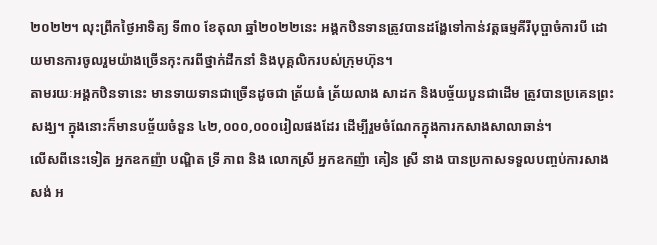២០២២។ លុះព្រឹកថ្ងៃអាទិត្យ ទី៣០ ខែតុលា ឆ្នាំ២០២២នេះ អង្គកឋិនទានត្រូវបានដង្ហែទៅកាន់វត្តធម្មគីរីបុប្ផាចំការបី ដោយមានការចូលរួមយ៉ាងច្រើនកុះករពីថ្នាក់ដឹកនាំ និងបុគ្គលិករបស់ក្រុមហ៊ុន។
តាមរយៈអង្គកឋិនទានេះ មានទាយទានជាច្រើនដូចជា ត្រ័យធំ ត្រ័យលាង សាដក និងបច្ច័យបួនជាដើម ត្រូវបានប្រគេនព្រះសង្ឃ។ ក្នុងនោះក៏មានបច្ច័យចំនួន ៤២,០០០,០០០រៀលផងដែរ ដើម្បីរួមចំណែកក្នុងការកសាងសាលាឆាន់។
លេីសពីនេះទៀត អ្នកឧកញ៉ា បណ្ឌិត ទ្រី ភាព និង លោកស្រី អ្នកឧកញ៉ា គៀន ស្រី នាង បានប្រកាសទទួលបញ្ចប់ការសាងសង់ អ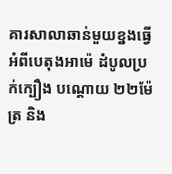គារសាលាឆាន់មួយខ្នងធ្វេីអំពីបេតុងអាម៉េ ដំបូលប្រក់ក្បឿង បណ្ដោយ ២២ម៉ែត្រ និង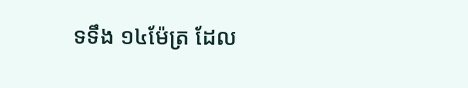ទទឹង ១៤ម៉ែត្រ ដែល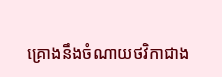គ្រោងនឹងចំណាយថវិកាជាង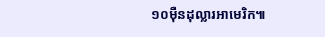១០ម៉ឺនដុល្លារអាមេរិក៕